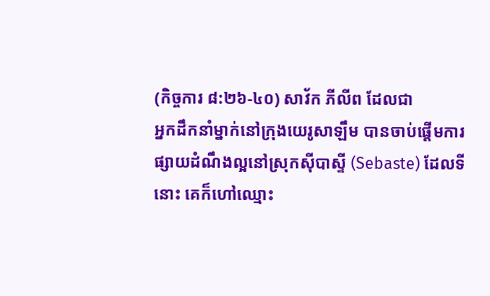(កិច្ចការ ៨:២៦-៤០) សាវ័ក ភីលីព ដែលជា
អ្នកដឹកនាំម្នាក់នៅក្រុងយេរូសាឡឹម បានចាប់ផ្ដើមការផ្សាយដំណឹងល្អនៅស្រុកស៊ីបាស្ទី (Sebaste) ដែលទីនោះ គេក៏ហៅឈ្មោះ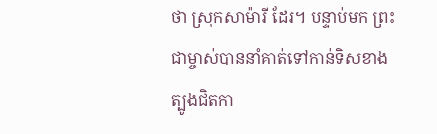ថា ស្រុកសាម៉ារី ដែរ។ បន្ទាប់មក ព្រះជាម្ចាស់បាននាំគាត់ទៅកាន់ទិសខាងត្បូងជិតកា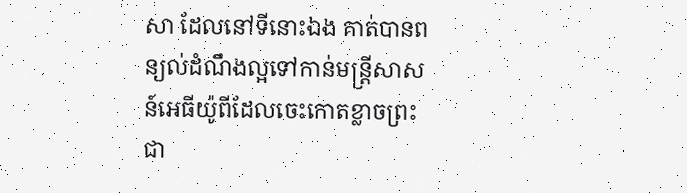សា ដែលនៅទីនោះឯង គាត់បានពន្យល់ដំណឹងល្អទៅកាន់មន្ត្រីសាសន៍អេធីយ៉ូពីដែលចេះកោតខ្លាចព្រះជា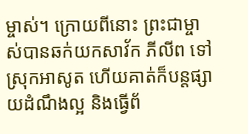ម្ចាស់។ ក្រោយពីនោះ ព្រះជាម្ចាស់បានឆក់យកសាវ័ក ភីលីព ទៅស្រុកអាសូត ហើយគាត់ក៏បន្តផ្សាយដំណឹងល្អ និងធ្វើព័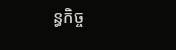ន្ធកិច្ច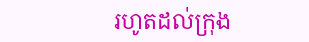រហូតដល់ក្រុង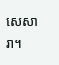សេសារា។